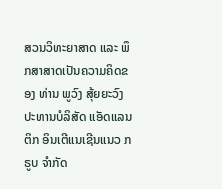ສວນວິທະຍາສາດ ແລະ ພຶກສາສາດເປັນຄວາມຄິດຂອງ ທ່ານ ພູວົງ ສຸ້ຍຍະວົງ ປະທານບໍລິສັດ ແອັດແລນຕິກ ອິນເຕີແນເຊີນແນວ ກຣູບ ຈໍາກັດ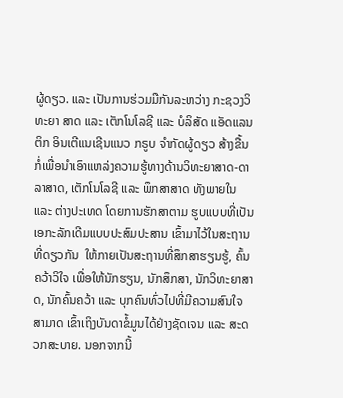ຜູ້ດຽວ. ແລະ ເປັນການຮ່ວມມືກັນລະຫວ່າງ ກະຊວງວິທະຍາ ສາດ ແລະ ເຕັກໂນໂລຊີ ແລະ ບໍລິສັດ ແອັດແລນຕິກ ອິນເຕີແນເຊີນແນວ ກຣູບ ຈໍາກັດຜູ້ດຽວ ສ້າງຂື້ນກໍ່ເພື່ອນໍາເອົາແຫລ່ງຄວາມຮູ້ທາງດ້ານວິທະຍາສາດ-ດາລາສາດ, ເຕັກໂນໂລຊີ ແລະ ພຶກສາສາດ ທັງພາຍໃນ ແລະ ຕ່າງປະເທດ ໂດຍການຮັກສາຕາມ ຮູບແບບທີ່ເປັນເອກະລັກເດີມແບບປະສົມປະສານ ເຂົ້າມາໄວ້ໃນສະຖານ ທີ່ດຽວກັນ  ໃຫ້ກາຍເປັນສະຖານທີ່ສຶກສາຮຽນຮູ້, ຄົ້ນຄວ້າວິໃຈ ເພື່ອໃຫ້ນັກຮຽນ, ນັກສຶກສາ, ນັກວິທະຍາສາດ, ນັກຄົ້ນຄວ້າ ແລະ ບຸກຄົນທົ່ວໄປທີ່ມີຄວາມສົນໃຈສາມາດ ເຂົ້າເຖິງບັນດາຂໍ້ມູນໄດ້ຢ່າງຊັດເຈນ ແລະ ສະດວກສະບາຍ. ນອກຈາກນີ້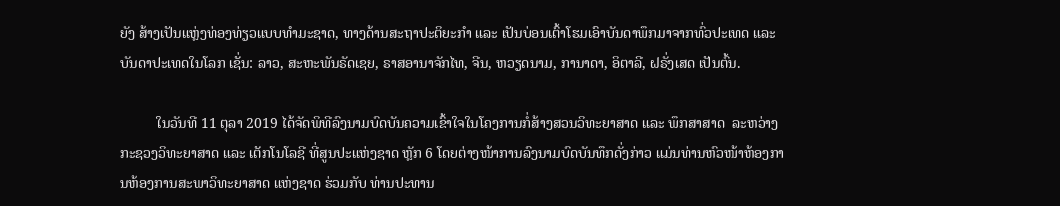ຍັງ ສ້າງເປັນແຫຼ່ງທ່ອງທ່ຽວແບບທໍາມະຊາດ, ທາງດ້ານສະຖາປະຕິຍະກໍາ ແລະ ເປັນບ່ອນເຕົ້າໂຮມເອົາບັນດາພຶກມາຈາກທົ່ວປະເທດ ແລະ ບັນດາປະເທດໃນໂລກ ເຊັ່ນ: ລາວ, ສະຫະພັນຣັດເຊຍ, ຣາສອານາຈັກໄທ, ຈີນ, ຫວຽດນາມ, ການາດາ, ອິຕາລີ, ຝຣັ່ງເສດ ເປັນຕົ້ນ.

          ໃນວັນທີ 11 ຕຸລາ 2019 ໄດ້ຈັດພິທີລົງນາມບົດບັນຄວາມເຂົ້າໃຈໃນໂຄງການກໍ່ສ້າງສວນວິທະຍາສາດ ແລະ ພຶກສາສາດ  ລະຫວ່າງ ກະຊວງວິທະຍາສາດ ແລະ ເຕັກໂນໂລຊີ ທີ່ສູນປະແຫ່ງຊາດ ຫຼັກ 6 ໂດຍຕ່າງໜ້າການລົງນາມບົດບັນທຶກດັ່ງກ່າວ ແມ່ນທ່ານຫົວໜ້າຫ້ອງການຫ້ອງການສະພາວິທະຍາສາດ ແຫ່ງຊາດ ຮ່ວມກັບ ທ່ານປະທານ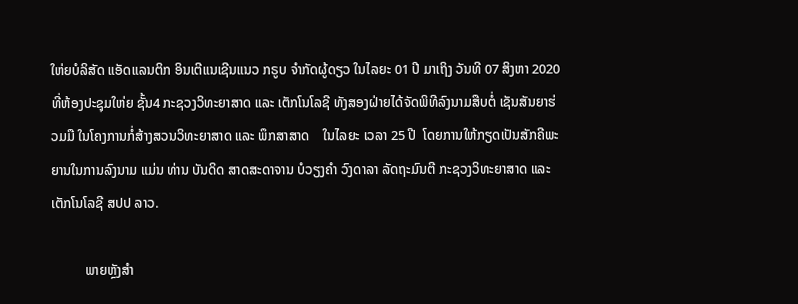ໃຫ່ຍບໍລິສັດ ແອັດແລນຕິກ ອິນເຕີແນເຊີນແນວ ກຣູບ ຈໍາກັດຜູ້ດຽວ ໃນໄລຍະ 01 ປີ ມາເຖິງ ວັນທີ 07 ສິງຫາ 2020 ທີ່ຫ້ອງປະຊຸມໃຫ່ຍ ຊັ້ນ4 ກະຊວງວິທະຍາສາດ ແລະ ເຕັກໂນໂລຊີ ທັງສອງຝ່າຍໄດ້ຈັດພິທີລົງນາມສືບຕໍ່ ເຊັນສັນຍາຮ່ວມມື ໃນໂຄງການກໍ່ສ້າງສວນວິທະຍາສາດ ແລະ ພຶກສາສາດ    ໃນໄລຍະ ເວລາ 25 ປີ  ໂດຍການໃຫ້ກຽດເປັນສັກຄີພະຍານໃນການລົງນາມ ແມ່ນ ທ່ານ ບັນດິດ ສາດສະດາຈານ ບໍວຽງຄໍາ ວົງດາລາ ລັດຖະມົນຕີ ກະຊວງວິທະຍາສາດ ແລະ ເຕັກໂນໂລຊີ ສປປ ລາວ.

          ພາຍຫຼັງສໍາ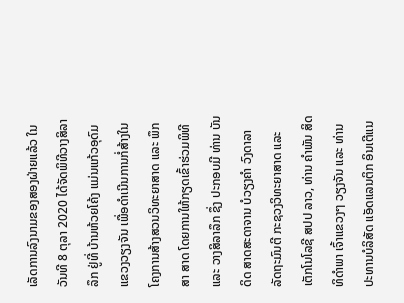ເລັດການລົງນາມຂອງສອງຝ່າຍແລ້ວ ໃນວັນທີ 8 ຕຸລາ 2020 ໄດ້ຈັດພິທີວາງສິລາລຶກ ຢູ່ທີ່ ບ້ານຫ້ວຍໂຄ້ງ ແມ່ນແກ້ວອຸດົມ ແຂວງວຽງຈັນ ເພື່ອດໍາເນີນການກໍ່ສ້າງໃນໂຄງການສ້າງສວນວິທະຍາສາດ ແລະ ພຶກສາ ສາດ ໂດຍການໃຫ້ກຽດເຂົ້າຮ່ວມພິທີ ແລະ ວາງສິລາລຶກ ຊຶ່ງ ປະກອບມີ ທ່ານ ບັນດິດ ສາດສະດາຈານ ບໍວຽງຄໍາ ວົງດາລາ ລັດຖະມົນຕີ ກະຊວງວິທະຍາສາດ ແລະ ເຕັກໂນໂລຊີ ສປປ ລາວ, ທ່ານ ຄໍາພັນ ສິດທິດໍາພາ ເຈົ້າແຂວງໆ ວຽງຈັນ ແລະ ທ່ານປະທານບໍລິສັດ ແອັດແລນຕິກ ອິນເຕີແນ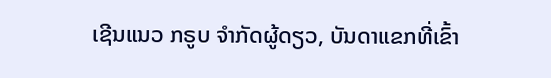ເຊີນແນວ ກຣູບ ຈໍາກັດຜູ້ດຽວ, ບັນດາແຂກທີ່ເຂົ້າ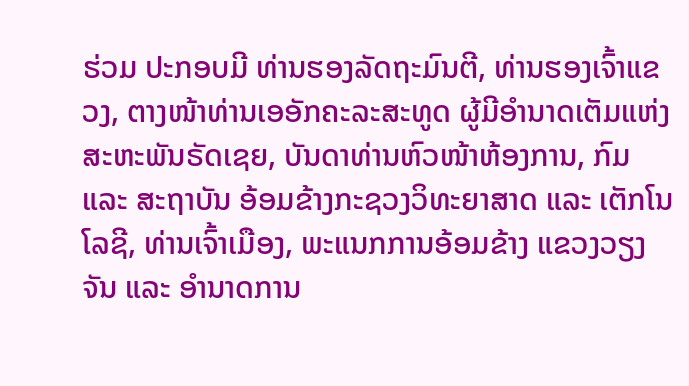ຮ່ວມ ປະກອບມີ ທ່ານຮອງລັດຖະມົນຕີ, ທ່ານຮອງເຈົ້າແຂວງ, ຕາງໜ້າທ່ານເອອັກຄະລະສະທູດ ຜູ້ມີອໍານາດເຕັມແຫ່ງສະຫະພັນຣັດເຊຍ, ບັນດາທ່ານຫົວໜ້າຫ້ອງການ, ກົມ ແລະ ສະຖາບັນ ອ້ອມຂ້າງກະຊວງວິທະຍາສາດ ແລະ ເຕັກໂນໂລຊີ, ທ່ານເຈົ້າເມືອງ, ພະແນກການອ້ອມຂ້າງ ແຂວງວຽງຈັນ ແລະ ອໍານາດການ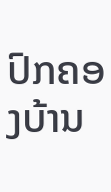ປົກຄອງບ້ານ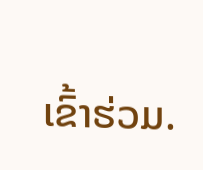ເຂົ້າຮ່ວມ.